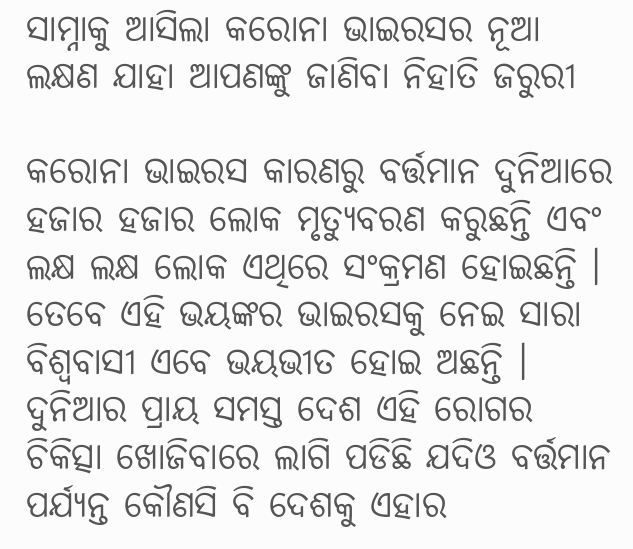ସାମ୍ନାକୁ ଆସିଲା କରୋନା ଭାଇରସର ନୂଆ ଲକ୍ଷଣ ଯାହା ଆପଣଙ୍କୁ ଜାଣିବା ନିହାତି ଜରୁରୀ

କରୋନା ଭାଇରସ କାରଣରୁ ବର୍ତ୍ତମାନ ଦୁନିଆରେ ହଜାର ହଜାର ଲୋକ ମୃତ୍ୟୁବରଣ କରୁଛନ୍ତି ଏବଂ ଲକ୍ଷ ଲକ୍ଷ ଲୋକ ଏଥିରେ ସଂକ୍ରମଣ ହୋଇଛନ୍ତି । ତେବେ ଏହି ଭୟଙ୍କର ଭାଇରସକୁ ନେଇ ସାରା ବିଶ୍ଵବାସୀ ଏବେ ଭୟଭୀତ ହୋଇ ଅଛନ୍ତି । ଦୁନିଆର ପ୍ରାୟ ସମସ୍ତ ଦେଶ ଏହି ରୋଗର ଚିକିତ୍ସା ଖୋଜିବାରେ ଲାଗି ପଡିଛି ଯଦିଓ ବର୍ତ୍ତମାନ ପର୍ଯ୍ୟନ୍ତ କୌଣସି ବି ଦେଶକୁ ଏହାର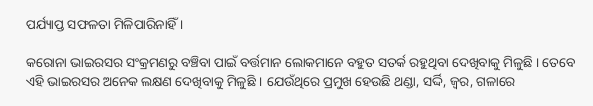ପର୍ଯ୍ୟାପ୍ତ ସଫଳତା ମିଳିପାରିନାହିଁ ।

କରୋନା ଭାଇରସର ସଂକ୍ରମଣରୁ ବଞ୍ଚିବା ପାଇଁ ବର୍ତ୍ତମାନ ଲୋକମାନେ ବହୁତ ସତର୍କ ରହୁଥିବା ଦେଖିବାକୁ ମିଳୁଛି । ତେବେ ଏହି ଭାଇରସର ଅନେକ ଲକ୍ଷଣ ଦେଖିବାକୁ ମିଳୁଛି । ଯେଉଁଥିରେ ପ୍ରମୁଖ ହେଉଛି ଥଣ୍ଡା, ସର୍ଦ୍ଦି, ଜ୍ଵର, ଗଳାରେ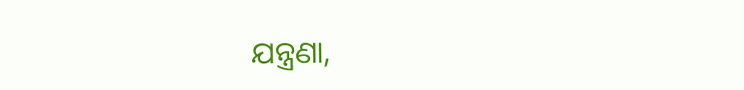ଯନ୍ତ୍ରଣା,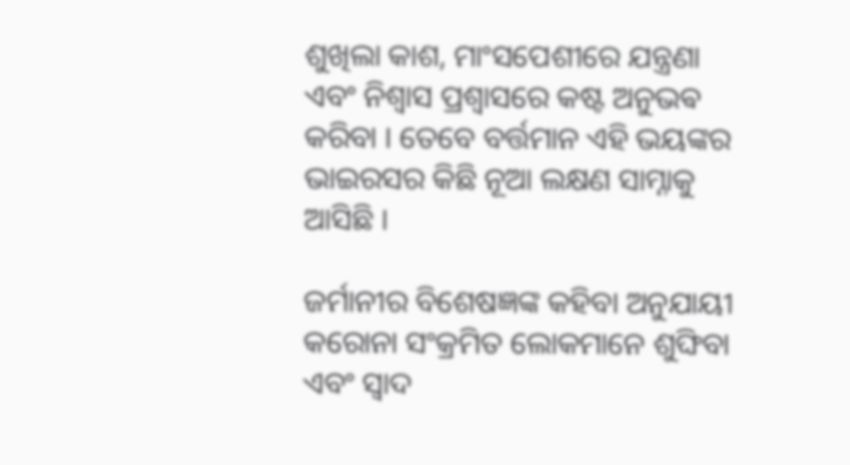ଶୁଖିଲା କାଶ, ମାଂସପେଶୀରେ ଯନ୍ତ୍ରଣା ଏବଂ ନିଶ୍ୱାସ ପ୍ରଶ୍ୱାସରେ କଷ୍ଟ ଅନୁଭଵ କରିବା । ତେବେ ବର୍ତ୍ତମାନ ଏହି ଭୟଙ୍କର ଭାଇରସର କିଛି ନୂଆ ଲକ୍ଷଣ ସାମ୍ନାକୁ ଆସିଛି ।

ଜର୍ମାନୀର ବିଶେଷଜ୍ଞଙ୍କ କହିବା ଅନୁଯାୟୀ କରୋନା ସଂକ୍ରମିତ ଲୋକମାନେ ଶୁଙ୍ଘିବା ଏବଂ ସ୍ୱାଦ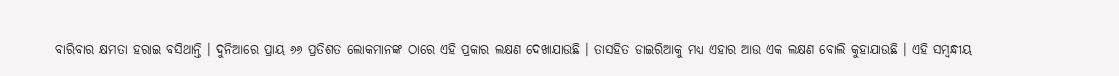ବାରିବାର କ୍ଷମତା ହରାଇ ବସିଥାନ୍ତି । ଦୁନିଆରେ ପ୍ରାୟ ୬୬ ପ୍ରତିଶତ ଲୋକମାନଙ୍କ ଠାରେ ଏହି ପ୍ରକାର ଲକ୍ଷଣ ଦେଖାଯାଉଛି । ତାସହିତ ଡାଇରିଆକୁ ମଧ୍ୟ ଏହାର ଆଉ ଏକ ଲକ୍ଷଣ ବୋଲି କୁହାଯାଉଛି । ଏହି ସମ୍ବନ୍ଧୀୟ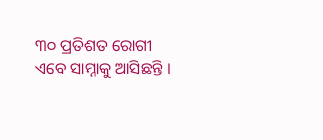୩୦ ପ୍ରତିଶତ ରୋଗୀ ଏବେ ସାମ୍ନାକୁ ଆସିଛନ୍ତି ।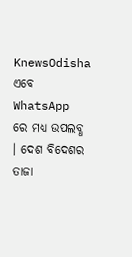KnewsOdisha ଏବେ WhatsApp ରେ ମଧ୍ୟ ଉପଲବ୍ଧ । ଦେଶ ବିଦେଶର ତାଜା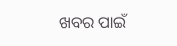ଖବର ପାଇଁ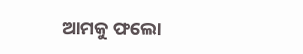ଆମକୁ ଫଲୋ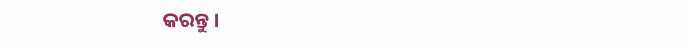କରନ୍ତୁ ।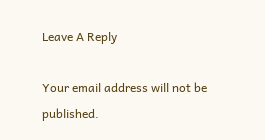Leave A Reply

Your email address will not be published.